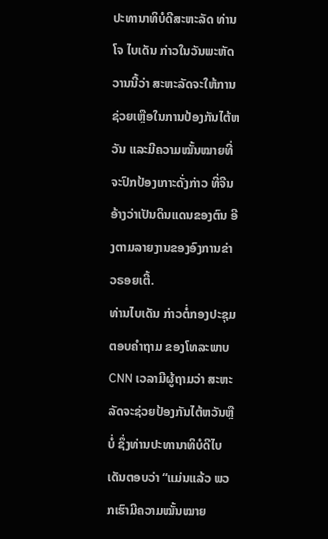ປະທານາທິບໍດີສະຫະລັດ ທ່ານໂຈ ໄບເດັນ ກ່າວໃນວັນພະຫັດວານນີ້ວ່າ ສະຫະລັດຈະໃຫ້ການຊ່ວຍເຫຼືອໃນການປ້ອງກັນໄຕ້ຫວັນ ແລະມີຄວາມໝັ້ນໝາຍທີ່ຈະປົກປ້ອງເກາະດັ່ງກ່າວ ທີ່ຈີນອ້າງວ່າເປັນດິນແດນຂອງຕົນ ອີງຕາມລາຍງານຂອງອົງການຂ່າວຣອຍເຕີ້.
ທ່ານໄບເດັນ ກ່າວຕໍ່ກອງປະຊຸມ ຕອບຄຳຖາມ ຂອງໂທລະພາບ CNN ເວລາມີຜູ້ຖາມວ່າ ສະຫະລັດຈະຊ່ວຍປ້ອງກັນໄຕ້ຫວັນຫຼືບໍ່ ຊຶ່ງທ່ານປະທານາທິບໍດີໄບເດັນຕອບວ່າ “ແມ່ນແລ້ວ ພວກເຮົາມີຄວາມໝັ້ນໝາຍ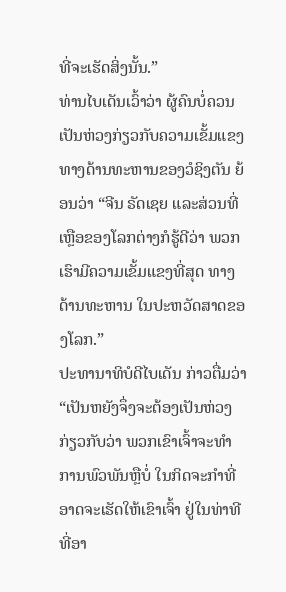ທີ່ຈະເຮັດສິ່ງນັ້ນ.”
ທ່ານໄບເດັນເວົ້າວ່າ ຜູ້ຄົນບໍ່ຄວນເປັນຫ່ວງກ່ຽວກັບຄວາມເຂັ້ມແຂງທາງດ້ານທະຫານຂອງວໍຊິງຕັນ ຍ້ອນວ່າ “ຈີນ ຣັດເຊຍ ແລະສ່ວນທີ່ເຫຼືອຂອງໂລກຕ່າງກໍຮູ້ດີວ່າ ພວກເຮົາມີຄວາມເຂັ້ມແຂງທີ່ສຸດ ທາງດ້ານທະຫານ ໃນປະຫວັດສາດຂອງໂລກ.”
ປະທານາທິບໍດີໄບເດັນ ກ່າວຕື່ມວ່າ “ເປັນຫຍັງຈຶ່ງຈະຕ້ອງເປັນຫ່ວງກ່ຽວກັບວ່າ ພວກເຂົາເຈົ້າຈະທຳການພົວພັນຫຼືບໍ່ ໃນກິດຈະກຳທີ່ອາດຈະເຮັດໃຫ້ເຂົາເຈົ້າ ຢູ່ໃນທ່າທີ ທີ່ອາ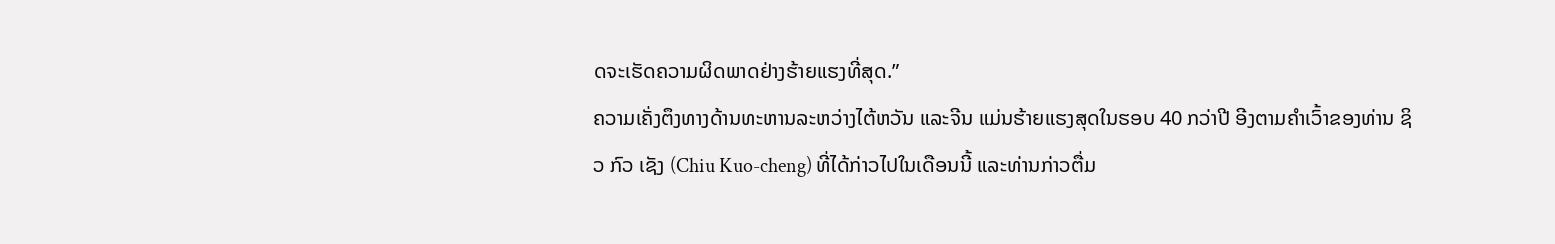ດຈະເຮັດຄວາມຜິດພາດຢ່າງຮ້າຍແຮງທີ່ສຸດ.”
ຄວາມເຄັ່ງຕຶງທາງດ້ານທະຫານລະຫວ່າງໄຕ້ຫວັນ ແລະຈີນ ແມ່ນຮ້າຍແຮງສຸດໃນຮອບ 40 ກວ່າປີ ອີງຕາມຄຳເວົ້າຂອງທ່ານ ຊິວ ກົວ ເຊັງ (Chiu Kuo-cheng) ທີ່ໄດ້ກ່າວໄປໃນເດືອນນີ້ ແລະທ່ານກ່າວຕື່ມ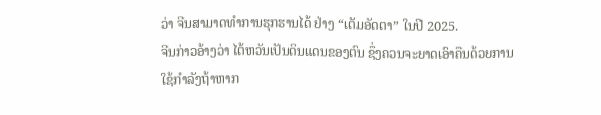ວ່າ ຈີນສາມາດທຳການຮຸກຮານໄດ້ ຢ່າງ “ເຕັມອັດຕາ” ໃນປີ 2025.
ຈີນກ່າວອ້າງວ່າ ໄຕ້ຫວັນເປັນດິນແດນຂອງຕົນ ຊຶ່ງຄວນຈະຍາດເອົາຄືນດ້ວຍການໃຊ້ກຳລັງຖ້າຫາກ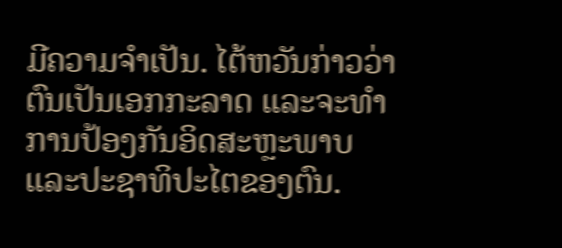ມີຄວາມຈຳເປັນ. ໄຕ້ຫວັນກ່າວວ່າ ຕົນເປັນເອກກະລາດ ແລະຈະທໍາການປ້ອງກັນອິດສະຫຼະພາບແລະປະຊາທິປະໄຕຂອງຕົນ.